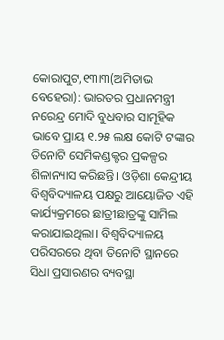କୋରାପୁଟ,୧୩ା୩(ଅମିତାଭ ବେହେରା): ଭାରତର ପ୍ରଧାନମନ୍ତ୍ରୀ ନରେନ୍ଦ୍ର ମୋଦି ବୁଧବାର ସାମୂହିକ ଭାବେ ପ୍ରାୟ ୧.୨୫ ଲକ୍ଷ କୋଟି ଟଙ୍କାର ତିନୋଟି ସେମିକଣ୍ଡକ୍ଟର ପ୍ରକଳ୍ପର ଶିଳାନ୍ୟାସ କରିଛନ୍ତି। ଓଡ଼ିଶା କେନ୍ଦ୍ରୀୟ ବିଶ୍ୱବିଦ୍ୟାଳୟ ପକ୍ଷରୁ ଆୟୋଜିତ ଏହି କାର୍ଯ୍ୟକ୍ରମରେ ଛାତ୍ରୀଛାତ୍ରଙ୍କୁ ସାମିଲ କରାଯାଇଥିଲା। ବିଶ୍ୱବିଦ୍ୟାଳୟ ପରିସରରେ ଥିବା ତିନୋଟି ସ୍ଥାନରେ ସିଧା ପ୍ରସାରଣର ବ୍ୟବସ୍ଥା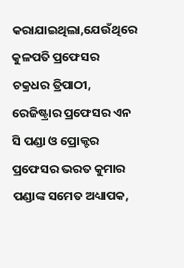କରାଯାଇଥିଲା,ଯେଉଁଥିରେ କୁଳପତି ପ୍ରଫେସର ଚକ୍ରଧର ତ୍ରିପାଠୀ, ରେଜିଷ୍ଟ୍ରାର ପ୍ରଫେସର ଏନ ସି ପଣ୍ଡା ଓ ପ୍ରୋକ୍ଟର ପ୍ରଫେସର ଭରତ କୁମାର ପଣ୍ଡାଙ୍କ ସମେତ ଅଧ୍ୟାପକ,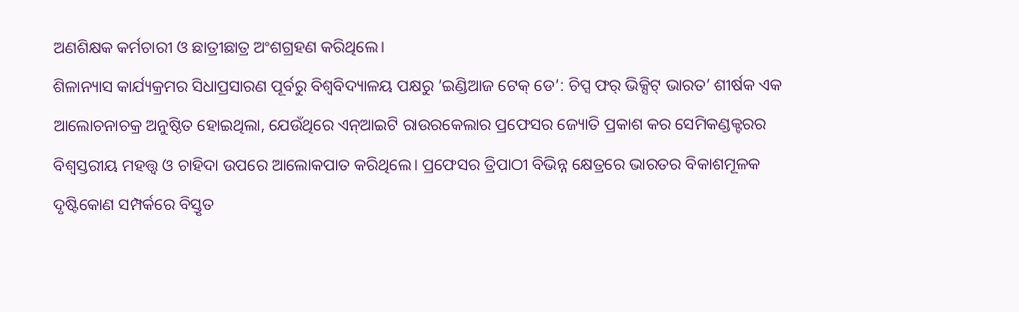ଅଣଶିକ୍ଷକ କର୍ମଚାରୀ ଓ ଛାତ୍ରୀଛାତ୍ର ଅଂଶଗ୍ରହଣ କରିଥିଲେ।
ଶିଳାନ୍ୟାସ କାର୍ଯ୍ୟକ୍ରମର ସିଧାପ୍ରସାରଣ ପୂର୍ବରୁ ବିଶ୍ୱବିଦ୍ୟାଳୟ ପକ୍ଷରୁ ’ଇଣ୍ଡିଆଜ ଟେକ୍ ଡେ’: ଚିପ୍ସ ଫର୍ ଭିକ୍ସିଟ୍ ଭାରତ’ ଶୀର୍ଷକ ଏକ ଆଲୋଚନାଚକ୍ର ଅନୁଷ୍ଠିତ ହୋଇଥିଲା, ଯେଉଁଥିରେ ଏନ୍ଆଇଟି ରାଉରକେଲାର ପ୍ରଫେସର ଜ୍ୟୋତି ପ୍ରକାଶ କର ସେମିକଣ୍ଡକ୍ଟରର ବିଶ୍ୱସ୍ତରୀୟ ମହତ୍ତ୍ୱ ଓ ଚାହିଦା ଉପରେ ଆଲୋକପାତ କରିଥିଲେ। ପ୍ରଫେସର ତ୍ରିପାଠୀ ବିଭିନ୍ନ କ୍ଷେତ୍ରରେ ଭାରତର ବିକାଶମୂଳକ ଦୃଷ୍ଟିକୋଣ ସମ୍ପର୍କରେ ବିସ୍ତୃତ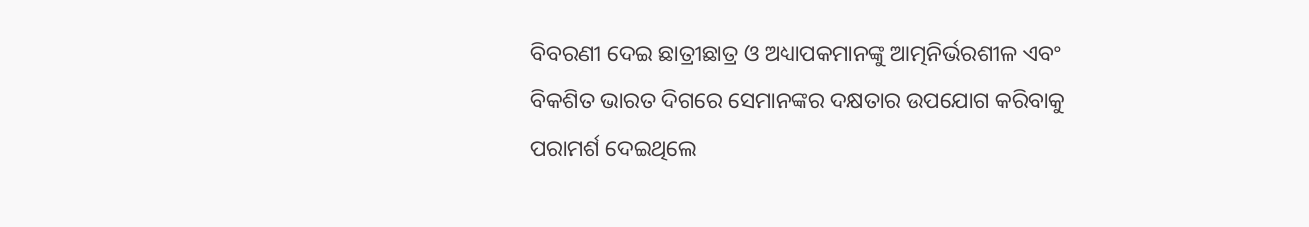ବିବରଣୀ ଦେଇ ଛାତ୍ରୀଛାତ୍ର ଓ ଅଧ୍ୟାପକମାନଙ୍କୁ ଆତ୍ମନିର୍ଭରଶୀଳ ଏବଂ ବିକଶିତ ଭାରତ ଦିଗରେ ସେମାନଙ୍କର ଦକ୍ଷତାର ଉପଯୋଗ କରିବାକୁ ପରାମର୍ଶ ଦେଇଥିଲେ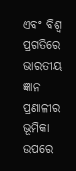ଏବଂ ବିଶ୍ୱ ପ୍ରଗତିରେ ଭାରତୀୟ ଜ୍ଞାନ ପ୍ରଣାଳୀର ଭୂମିକା ଉପରେ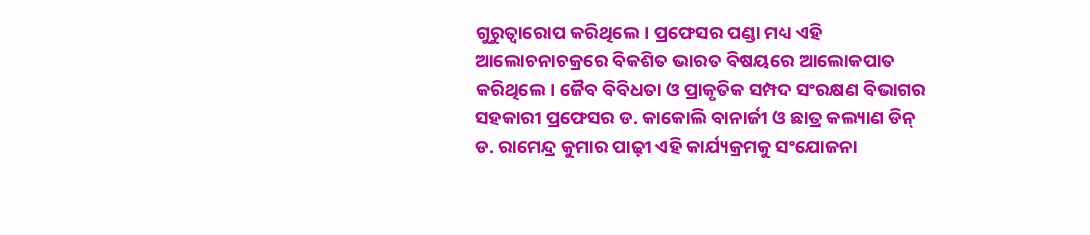ଗୁରୁତ୍ୱାରୋପ କରିଥିଲେ। ପ୍ରଫେସର ପଣ୍ଡା ମଧ୍ୟ ଏହି ଆଲୋଚନାଚକ୍ରରେ ବିକଶିତ ଭାରତ ବିଷୟରେ ଆଲୋକପାତ କରିଥିଲେ। ଜୈବ ବିବିଧତା ଓ ପ୍ରାକୃତିକ ସମ୍ପଦ ସଂରକ୍ଷଣ ବିଭାଗର ସହକାରୀ ପ୍ରଫେସର ଡ. କାକୋଲି ବାନାର୍ଜୀ ଓ ଛାତ୍ର କଲ୍ୟାଣ ଡିନ୍ ଡ. ରାମେନ୍ଦ୍ର କୁମାର ପାଢ଼ୀ ଏହି କାର୍ଯ୍ୟକ୍ରମକୁ ସଂଯୋଜନା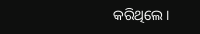କରିଥିଲେ।